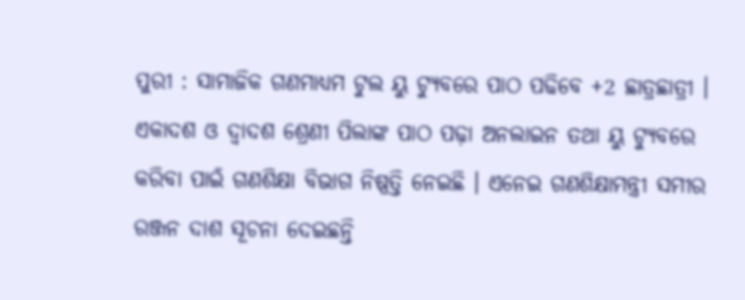ପୁରୀ : ସାମାଜିକ ଗଣମାଧ୍ୟମ ଟୁଲ ୟୁ ଟ୍ୟୁବରେ ପାଠ ପଢିବେ +2 ଛାତ୍ରଛାତ୍ରୀ । ଏକାଦଶ ଓ ଦ୍ୱାଦଶ ଶ୍ରେଣୀ ପିଲାଙ୍କ ପାଠ ପଢ଼ା ଅନଲାଇନ ତଥା ୟୁ ଟ୍ୟୁବରେ କରିବା ପାଇଁ ଗଣଶିକ୍ଷା ବିଭାଗ ନିଷ୍ପତ୍ତି ନେଇଛି । ଏନେଇ ଗଣଶିକ୍ଷାମନ୍ତ୍ରୀ ସମୀର ରଞ୍ଜନ ଦାଶ ସୂଚନା ଦେଇଛନ୍ତି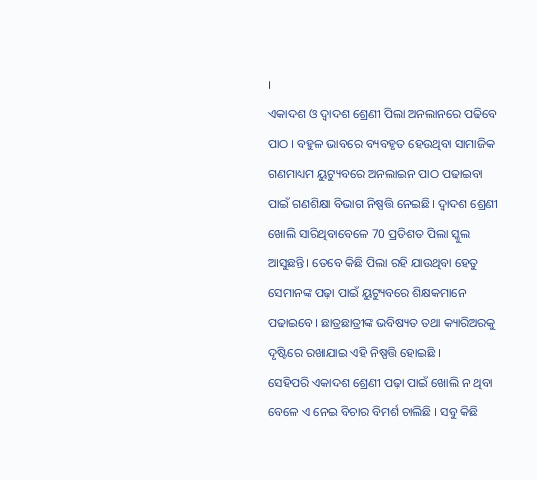।
ଏକାଦଶ ଓ ଦ୍ୱାଦଶ ଶ୍ରେଣୀ ପିଲା ଅନଲାନରେ ପଢିବେ ପାଠ । ବହୁଳ ଭାବରେ ବ୍ୟବହୃତ ହେଉଥିବା ସାମାଜିକ ଗଣମାଧ୍ୟମ ୟୁଟ୍ୟୁବରେ ଅନଲାଇନ ପାଠ ପଢାଇବା ପାଇଁ ଗଣଶିକ୍ଷା ବିଭାଗ ନିଷ୍ପତ୍ତି ନେଇଛି। ଦ୍ୱାଦଶ ଶ୍ରେଣୀ ଖୋଲି ସାରିଥିବାବେଳେ 70 ପ୍ରତିଶତ ପିଲା ସ୍କୁଲ ଆସୁଛନ୍ତି। ତେବେ କିଛି ପିଲା ରହି ଯାଉଥିବା ହେତୁ ସେମାନଙ୍କ ପଢ଼ା ପାଇଁ ୟୁଟ୍ୟୁବରେ ଶିକ୍ଷକମାନେ ପଢାଇବେ। ଛାତ୍ରଛାତ୍ରୀଙ୍କ ଭବିଷ୍ୟତ ତଥା କ୍ୟାରିଅରକୁ ଦୃଷ୍ଟିରେ ରଖାଯାଇ ଏହି ନିଷ୍ପତ୍ତି ହୋଇଛି ।
ସେହିପରି ଏକାଦଶ ଶ୍ରେଣୀ ପଢ଼ା ପାଇଁ ଖୋଲି ନ ଥିବା ବେଳେ ଏ ନେଇ ବିଚାର ବିମର୍ଶ ଚାଲିଛି । ସବୁ କିଛି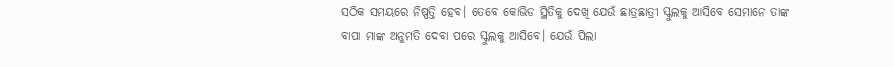ସଠିକ ସମୟରେ ନିଷ୍ପତ୍ତି ହେବ। ତେବେ କୋଭିଡ ସ୍ଥିତିକୁ ଦେଖି ଯେଉଁ ଛାତ୍ରଛାତ୍ରୀ ସ୍କୁଲକୁ ଆସିବେ ସେମାନେ ତାଙ୍କ ବାପା ମାଙ୍କ ଅନୁମତି ଦେବା ପରେ ସ୍କୁଲକୁ ଆସିବେ। ଯେଉଁ ପିଲା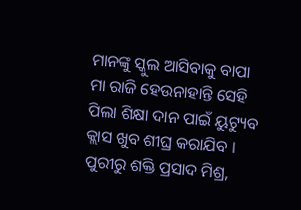ମାନଙ୍କୁ ସ୍କୁଲ ଆସିବାକୁ ବାପା ମା ରାଜି ହେଉନାହାନ୍ତି ସେହି ପିଲା ଶିକ୍ଷା ଦାନ ପାଇଁ ୟୁଟ୍ୟୁବ କ୍ଲାସ ଖୁବ ଶୀଘ୍ର କରାଯିବ ।
ପୁରୀରୁ ଶକ୍ତି ପ୍ରସାଦ ମିଶ୍ର,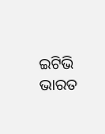ଇଟିଭି ଭାରତ